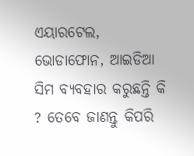ଏୟାରଟେଲ, ଭୋଡାଫୋନ, ଆଇଡିଆ ସିମ ବ୍ୟବହାର କରୁଛନ୍ତି କି ? ତେବେ ଜାଣନ୍ତୁ କିପରି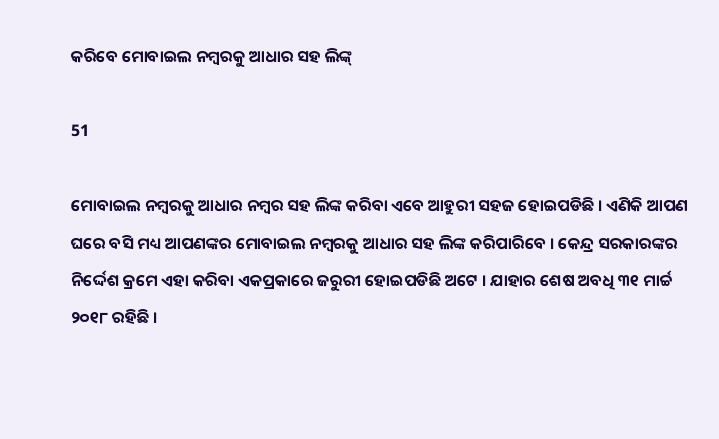କରିବେ ମୋବାଇଲ ନମ୍ବରକୁ ଆଧାର ସହ ଲିଙ୍କ୍

51

ମୋବାଇଲ ନମ୍ବରକୁ ଆଧାର ନମ୍ବର ସହ ଲିଙ୍କ କରିବା ଏବେ ଆହୁରୀ ସହଜ ହୋଇପଡିଛି । ଏଣିକି ଆପଣ ଘରେ ବସି ମଧ୍ୟ ଆପଣଙ୍କର ମୋବାଇଲ ନମ୍ବରକୁ ଆଧାର ସହ ଲିଙ୍କ କରିପାରିବେ । କେନ୍ଦ୍ର ସରକାରଙ୍କର ନିର୍ଦ୍ଦେଶ କ୍ରମେ ଏହା କରିବା ଏକପ୍ରକାରେ ଜରୁରୀ ହୋଇପଡିଛି ଅଟେ । ଯାହାର ଶେଷ ଅବଧି ୩୧ ମାର୍ଚ୍ଚ ୨୦୧୮ ରହିଛି ।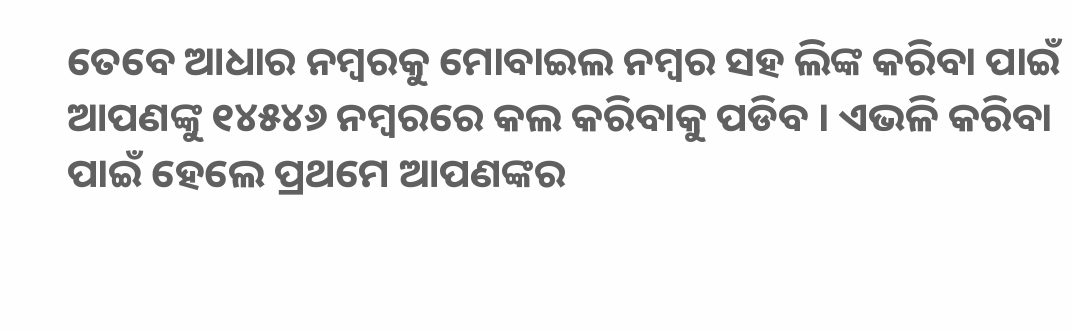ତେବେ ଆଧାର ନମ୍ବରକୁ ମୋବାଇଲ ନମ୍ବର ସହ ଲିଙ୍କ କରିବା ପାଇଁ ଆପଣଙ୍କୁ ୧୪୫୪୬ ନମ୍ବରରେ କଲ କରିବାକୁ ପଡିବ । ଏଭଳି କରିବା ପାଇଁ ହେଲେ ପ୍ରଥମେ ଆପଣଙ୍କର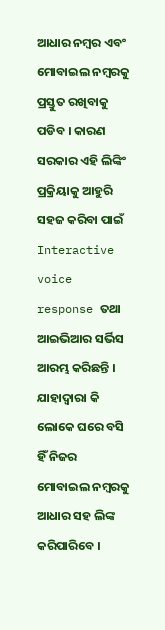ଆଧାର ନମ୍ବର ଏବଂ ମୋବାଇଲ ନମ୍ବରକୁ ପ୍ରସ୍ତୁତ ରଖିବାକୁ ପଡିବ । କାରଣ ସରକାର ଏହି ଲିଙ୍କିଂ ପ୍ରକ୍ରିୟାକୁ ଆହୁରି ସହଜ କରିବା ପାଇଁ Interactive voice response ତଥା ଆଇଭିଆର ସର୍ଭିସ ଆରମ୍ଭ କରିଛନ୍ତି । ଯାହାଦ୍ୱାରା କି ଲୋକେ ଘରେ ବସି ହିଁ ନିଜର ମୋବାଇଲ ନମ୍ବରକୁ ଆଧାର ସହ ଲିଙ୍କ କରିପାରିବେ ।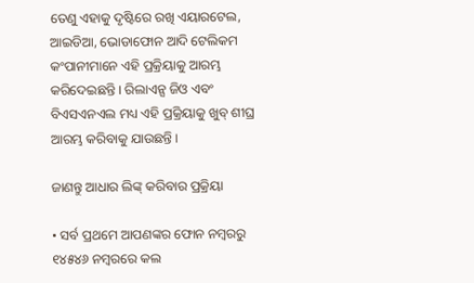ତେଣୁ ଏହାକୁ ଦୃଷ୍ଟିରେ ରଖି ଏୟାରଟେଲ, ଆଇଡିଆ, ଭୋଡାଫୋନ ଆଦି ଟେଲିକମ କଂପାନୀମାନେ ଏହି ପ୍ରକ୍ରିୟାକୁ ଆରମ୍ଭ କରିଦେଇଛନ୍ତି । ରିଲାଏନ୍ସ ଜିଓ ଏବଂ ବିଏସଏନଏଲ ମଧ୍ୟ ଏହି ପ୍ରକ୍ରିୟାକୁ ଖୁବ୍ ଶୀଘ୍ର ଆରମ୍ଭ କରିବାକୁ ଯାଉଛନ୍ତି ।

ଜାଣନ୍ତୁ ଆଧାର ଲିଙ୍କ୍ କରିବାର ପ୍ରକ୍ରିୟା

• ସର୍ବ ପ୍ରଥମେ ଆପଣଙ୍କର ଫୋନ ନମ୍ବରରୁ ୧୪୫୪୬ ନମ୍ବରରେ କଲ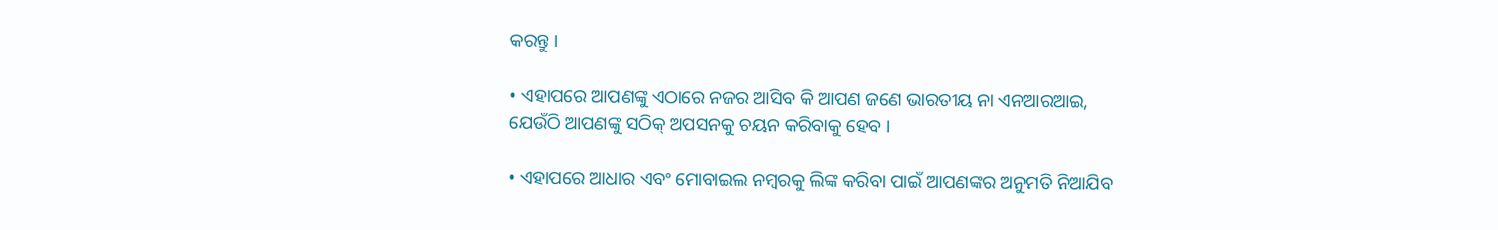କରନ୍ତୁ ।

• ଏହାପରେ ଆପଣଙ୍କୁ ଏଠାରେ ନଜର ଆସିବ କି ଆପଣ ଜଣେ ଭାରତୀୟ ନା ଏନଆରଆଇ, ଯେଉଁଠି ଆପଣଙ୍କୁ ସଠିକ୍ ଅପସନକୁ ଚୟନ କରିବାକୁ ହେବ ।

• ଏହାପରେ ଆଧାର ଏବଂ ମୋବାଇଲ ନମ୍ବରକୁ ଲିଙ୍କ କରିବା ପାଇଁ ଆପଣଙ୍କର ଅନୁମତି ନିଆଯିବ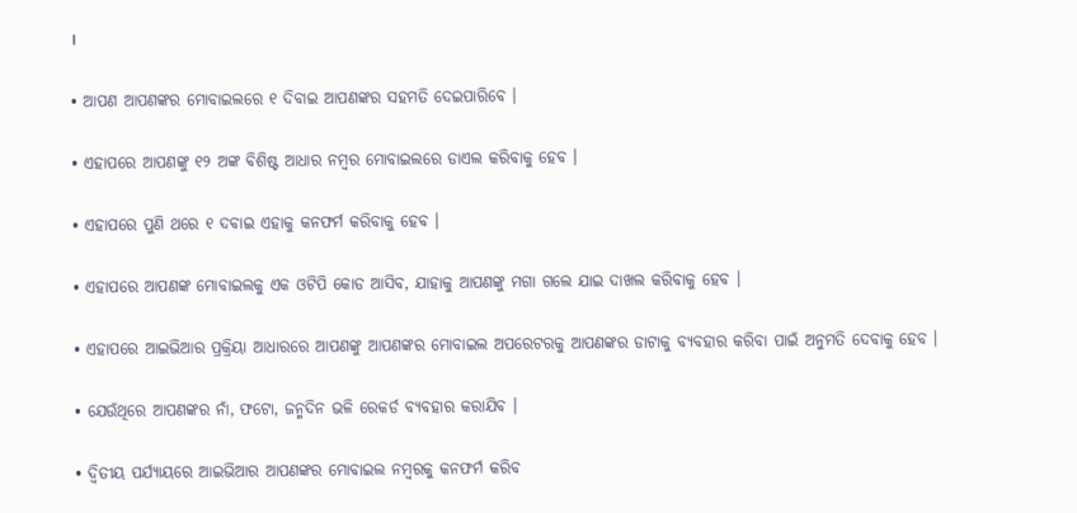।

• ଆପଣ ଆପଣଙ୍କର ମୋବାଇଲରେ ୧ ଦିବାଇ ଆପଣଙ୍କର ସହମତି ଦେଇପାରିବେ ।

• ଏହାପରେ ଆପଣଙ୍କୁ ୧୨ ଅଙ୍କ ବିଶିଷ୍ଟ ଆଧାର ନମ୍ବର ମୋବାଇଲରେ ଡାଏଲ କରିବାକୁ ହେବ ।

• ଏହାପରେ ପୁଣି ଥରେ ୧ ଦବାଇ ଏହାକୁ କନଫର୍ମ କରିବାକୁ ହେବ ।

• ଏହାପରେ ଆପଣଙ୍କ ମୋବାଇଲକୁ ଏକ ଓଟିପି କୋଡ ଆସିବ, ଯାହାକୁ ଆପଣଙ୍କୁ ମଗା ଗଲେ ଯାଇ ଦାଖଲ କରିବାକୁ ହେବ ।

• ଏହାପରେ ଆଇଭିଆର ପ୍ରକ୍ରିୟା ଆଧାରରେ ଆପଣଙ୍କୁ ଆପଣଙ୍କର ମୋବାଇଲ ଅପରେଟରକୁ ଆପଣଙ୍କର ଡାଟାକୁ ବ୍ୟବହାର କରିବା ପାଇଁ ଅନୁମତି ଦେବାକୁ ହେବ ।

• ଯେଉଁଥିରେ ଆପଣଙ୍କର ନାଁ, ଫଟୋ, ଜନ୍ମଦିନ ଭଳି ରେକର୍ଡ ବ୍ୟବହାର କରାଯିବ ।

• ଦ୍ୱିତୀୟ ପର୍ଯ୍ୟାୟରେ ଆଇଭିଆର ଆପଣଙ୍କର ମୋବାଇଲ ନମ୍ବରକୁ କନଫର୍ମ କରିବ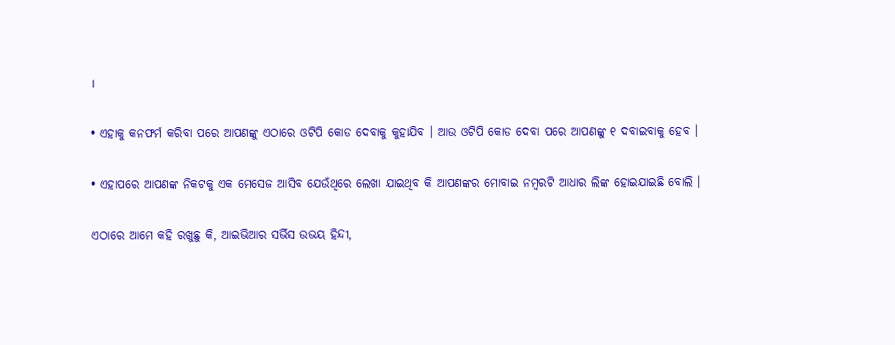।

• ଏହାକୁ କନଫର୍ମ କରିବା ପରେ ଆପଣଙ୍କୁ ଏଠାରେ ଓଟିପି କୋଡ ଦେବାକୁ କୁହାଯିବ । ଆଉ ଓଟିପି କୋଡ ଦେବା ପରେ ଆପଣଙ୍କୁ ୧ ଦବାଇବାକୁ ହେବ ।

• ଏହାପରେ ଆପଣଙ୍କ ନିକଟକୁ ଏକ ମେସେଜ ଆସିବ ଯେଉଁଥିରେ ଲେଖା ଯାଇଥିବ କି ଆପଣଙ୍କର ମୋବାଇ ନମ୍ବରଟି ଆଧାର ଲିଙ୍କ ହୋଇଯାଇଛି ବୋଲି ।

ଏଠାରେ ଆମେ କହି ରଖୁଛୁ କି, ଆଇଭିଆର ସର୍ଭିସ ଉଭୟ ହିନ୍ଦୀ,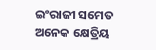ଇଂରାଜୀ ସମେତ ଅନେକ କ୍ଷେତ୍ରିୟ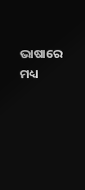ଭାଷାରେ ମଧ୍ୟ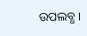ଉପଲବ୍ଧ ।